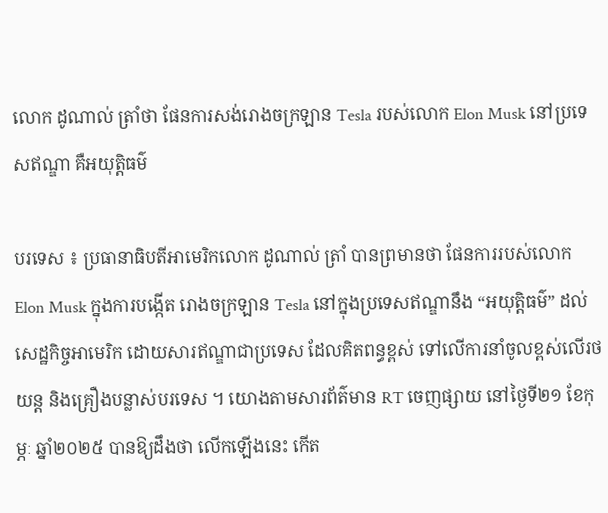លោក ដូណាល់ ត្រាំថា ផែនការសង់រោងចក្រឡាន Tesla របស់លោក Elon Musk នៅប្រទេសឥណ្ឌា គឺអយុត្តិធម៌

បរទេស ៖ ប្រធានាធិបតីអាមេរិកលោក ដូណាល់ ត្រាំ បានព្រមានថា ផែនការរបស់លោក Elon Musk ក្នុងការបង្កើត រោងចក្រឡាន Tesla នៅក្នុងប្រទេសឥណ្ឌានឹង “អយុត្តិធម៌” ដល់សេដ្ឋកិច្ចអាមេរិក ដោយសារឥណ្ឌាជាប្រទេស ដែលគិតពន្ធខ្ពស់ ទៅលើការនាំចូលខ្ពស់លើរថយន្ត និងគ្រឿងបន្លាស់បរទេស ។ យោងតាមសារព័ត៌មាន RT ចេញផ្សាយ នៅថ្ងៃទី២១ ខែកុម្ភៈ ឆ្នាំ២០២៥ បានឱ្យដឹងថា លើកឡើងនេះ កើត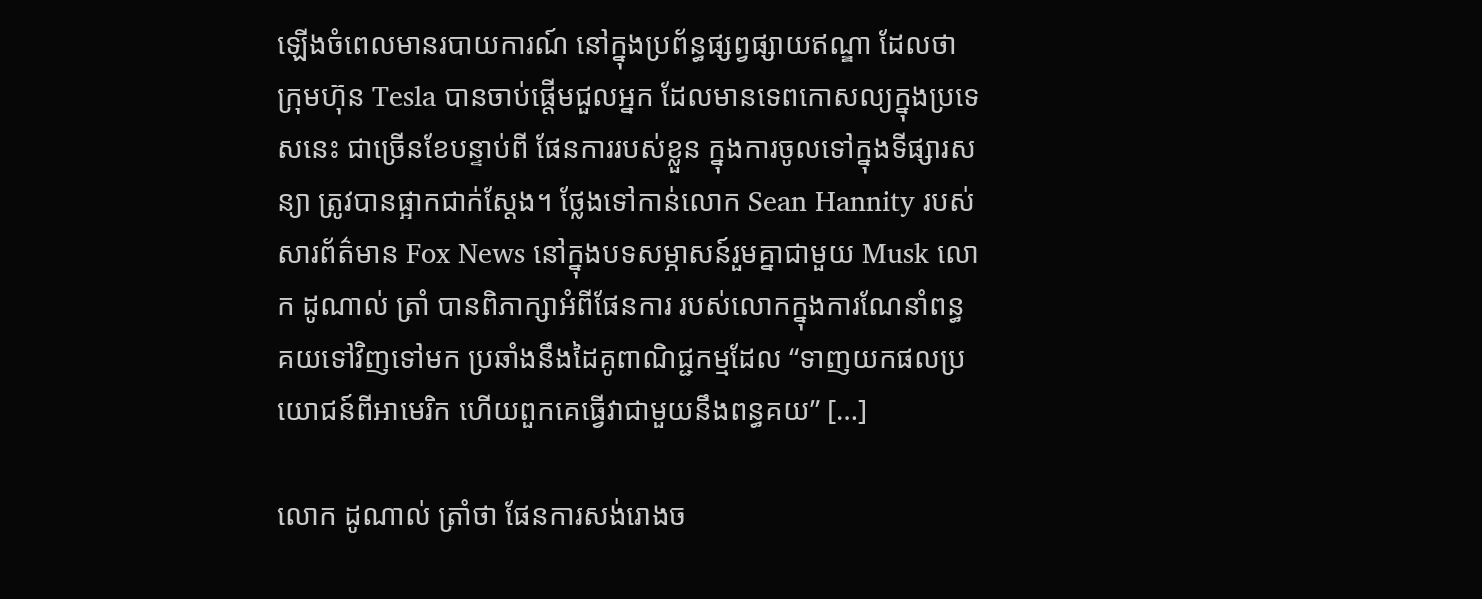ឡើងចំពេលមានរបាយការណ៍ នៅក្នុងប្រព័ន្ធផ្សព្វផ្សាយឥណ្ឌា ដែលថា ក្រុមហ៊ុន Tesla បានចាប់ផ្តើមជួលអ្នក ដែលមានទេពកោសល្យក្នុងប្រទេសនេះ ជាច្រើនខែបន្ទាប់ពី ផែនការរបស់ខ្លួន ក្នុងការចូលទៅក្នុងទីផ្សារសន្យា ត្រូវបានផ្អាកជាក់ស្តែង។ ថ្លែងទៅកាន់លោក Sean Hannity របស់សារព័ត៌មាន Fox News នៅក្នុងបទសម្ភាសន៍រួមគ្នាជាមួយ Musk លោក ដូណាល់ ត្រាំ បានពិភាក្សាអំពីផែនការ របស់លោកក្នុងការណែនាំពន្ធគយទៅវិញទៅមក ប្រឆាំងនឹងដៃគូពាណិជ្ជកម្មដែល “ទាញយកផលប្រយោជន៍ពីអាមេរិក ហើយពួកគេធ្វើវាជាមួយនឹងពន្ធគយ” […]

លោក ដូណាល់ ត្រាំថា ផែនការសង់រោងច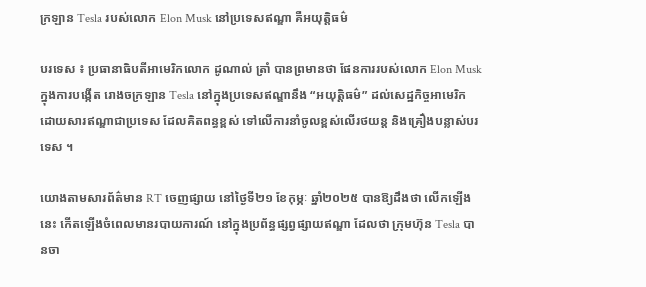ក្រឡាន Tesla របស់លោក Elon Musk នៅប្រទេសឥណ្ឌា គឺអយុត្តិធម៌

បរទេស ៖ ប្រធានាធិបតីអាមេរិកលោក ដូណាល់ ត្រាំ បានព្រមានថា ផែនការរបស់លោក Elon Musk ក្នុងការបង្កើត រោងចក្រឡាន Tesla នៅក្នុងប្រទេសឥណ្ឌានឹង “អយុត្តិធម៌” ដល់សេដ្ឋកិច្ចអាមេរិក ដោយសារឥណ្ឌាជាប្រទេស ដែលគិតពន្ធខ្ពស់ ទៅលើការនាំចូលខ្ពស់លើរថយន្ត និងគ្រឿងបន្លាស់បរទេស ។

យោងតាមសារព័ត៌មាន RT ចេញផ្សាយ នៅថ្ងៃទី២១ ខែកុម្ភៈ ឆ្នាំ២០២៥ បានឱ្យដឹងថា លើកឡើងនេះ កើតឡើងចំពេលមានរបាយការណ៍ នៅក្នុងប្រព័ន្ធផ្សព្វផ្សាយឥណ្ឌា ដែលថា ក្រុមហ៊ុន Tesla បានចា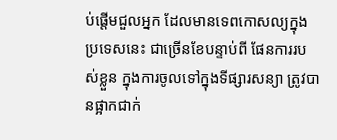ប់ផ្តើមជួលអ្នក ដែលមានទេពកោសល្យក្នុងប្រទេសនេះ ជាច្រើនខែបន្ទាប់ពី ផែនការរបស់ខ្លួន ក្នុងការចូលទៅក្នុងទីផ្សារសន្យា ត្រូវបានផ្អាកជាក់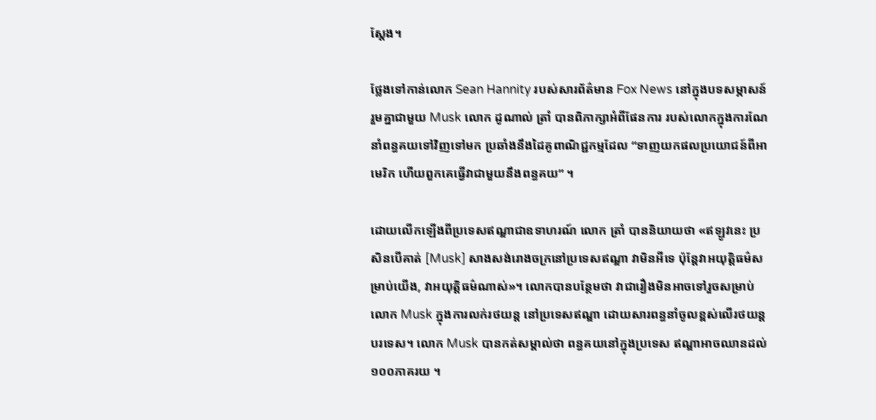ស្តែង។

ថ្លែងទៅកាន់លោក Sean Hannity របស់សារព័ត៌មាន Fox News នៅក្នុងបទសម្ភាសន៍រួមគ្នាជាមួយ Musk លោក ដូណាល់ ត្រាំ បានពិភាក្សាអំពីផែនការ របស់លោកក្នុងការណែនាំពន្ធគយទៅវិញទៅមក ប្រឆាំងនឹងដៃគូពាណិជ្ជកម្មដែល “ទាញយកផលប្រយោជន៍ពីអាមេរិក ហើយពួកគេធ្វើវាជាមួយនឹងពន្ធគយ” ។

ដោយលើកឡើងពីប្រទេសឥណ្ឌាជាឧទាហរណ៍ លោក ត្រាំ បាននិយាយថា «ឥឡូវនេះ ប្រសិនបើគាត់ [Musk] សាងសង់រោងចក្រនៅប្រទេសឥណ្ឌា វាមិនអីទេ ប៉ុន្តែវាអយុត្តិធម៌សម្រាប់យើង, វាអយុត្តិធម៌ណាស់»។ លោកបានបន្ថែមថា វាជារឿងមិនអាចទៅរួចសម្រាប់លោក Musk ក្នុងការលក់រថយន្ត នៅប្រទេសឥណ្ឌា ដោយសារពន្ធនាំចូលខ្ពស់លើរថយន្តបរទេស។ លោក Musk បានកត់សម្គាល់ថា ពន្ធគយនៅក្នុងប្រទេស ឥណ្ឌាអាចឈានដល់ ១០០ភាគរយ ។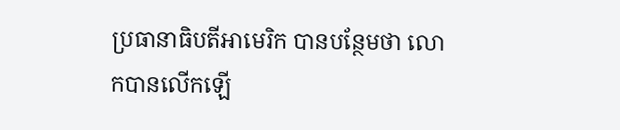ប្រធានាធិបតីអាមេរិក បានបន្ថែមថា លោកបានលើកឡើ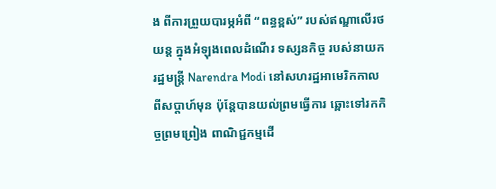ង ពីការព្រួយបារម្ភអំពី “ពន្ធខ្ពស់” របស់ឥណ្ឌាលើរថយន្ត ក្នុងអំឡុងពេលដំណើរ ទស្សនកិច្ច របស់នាយករដ្ឋមន្ត្រី Narendra Modi នៅសហរដ្ឋអាមេរិកកាលពីសប្តាហ៍មុន ប៉ុន្តែបានយល់ព្រមធ្វើការ ឆ្ពោះទៅរកកិច្ចព្រមព្រៀង ពាណិជ្ជកម្មដើ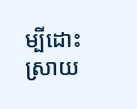ម្បីដោះស្រាយ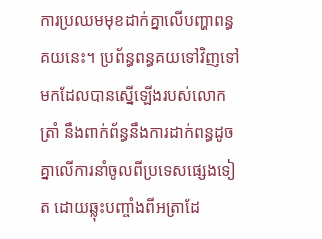ការប្រឈមមុខដាក់គ្នាលើបញ្ហាពន្ធគយនេះ។ ប្រព័ន្ធពន្ធគយទៅវិញទៅមកដែលបានស្នើឡើងរបស់លោក ត្រាំ នឹងពាក់ព័ន្ធនឹងការដាក់ពន្ធដូចគ្នាលើការនាំចូលពីប្រទេសផ្សេងទៀត ដោយឆ្លុះបញ្ចាំងពីអត្រាដែ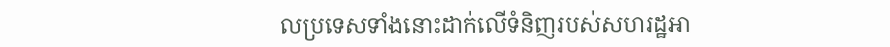លប្រទេសទាំងនោះដាក់លើទំនិញរបស់សហរដ្ឋអា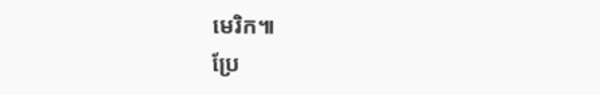មេរិក៕
ប្រែ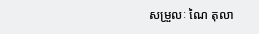សម្រួលៈ ណៃ តុលា